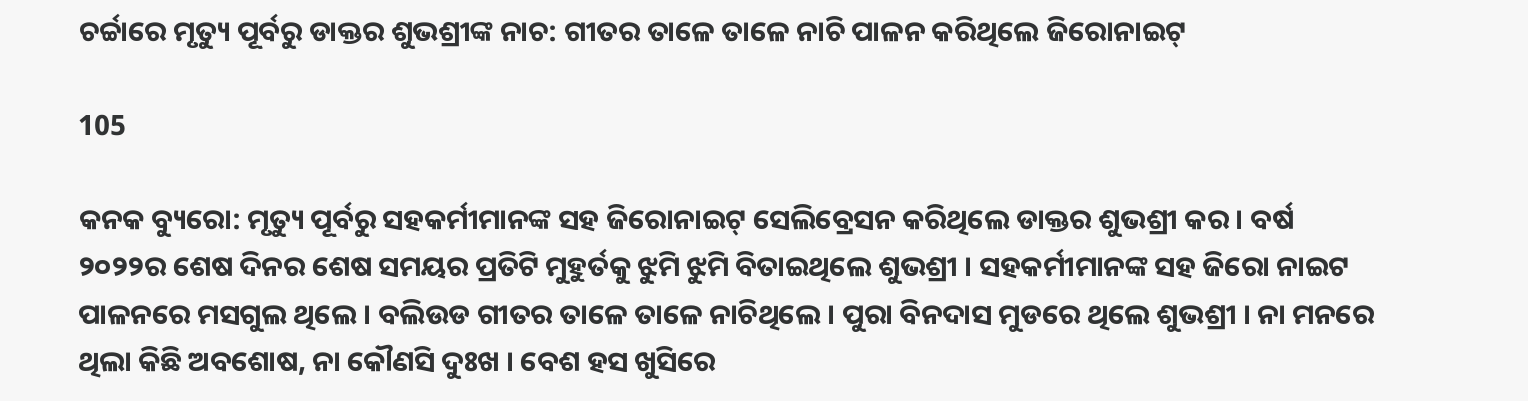ଚର୍ଚ୍ଚାରେ ମୃତ୍ୟୁ ପୂର୍ବରୁ ଡାକ୍ତର ଶୁଭଶ୍ରୀଙ୍କ ନାଚ: ଗୀତର ତାଳେ ତାଳେ ନାଚି ପାଳନ କରିଥିଲେ ଜିରୋନାଇଟ୍

105

କନକ ବ୍ୟୁରୋ: ମୃତ୍ୟୁ ପୂର୍ବରୁ ସହକର୍ମୀମାନଙ୍କ ସହ ଜିରୋନାଇଟ୍ ସେଲିବ୍ରେସନ କରିଥିଲେ ଡାକ୍ତର ଶୁଭଶ୍ରୀ କର । ବର୍ଷ ୨୦୨୨ର ଶେଷ ଦିନର ଶେଷ ସମୟର ପ୍ରତିଟି ମୁହୁର୍ତକୁ ଝୁମି ଝୁମି ବିତାଇଥିଲେ ଶୁଭଶ୍ରୀ । ସହକର୍ମୀମାନଙ୍କ ସହ ଜିରୋ ନାଇଟ ପାଳନରେ ମସଗୁଲ ଥିଲେ । ବଲିଉଡ ଗୀତର ତାଳେ ତାଳେ ନାଚିଥିଲେ । ପୁରା ବିନଦାସ ମୁଡରେ ଥିଲେ ଶୁଭଶ୍ରୀ । ନା ମନରେ ଥିଲା କିଛି ଅବଶୋଷ, ନା କୌଣସି ଦୁଃଖ । ବେଶ ହସ ଖୁସିରେ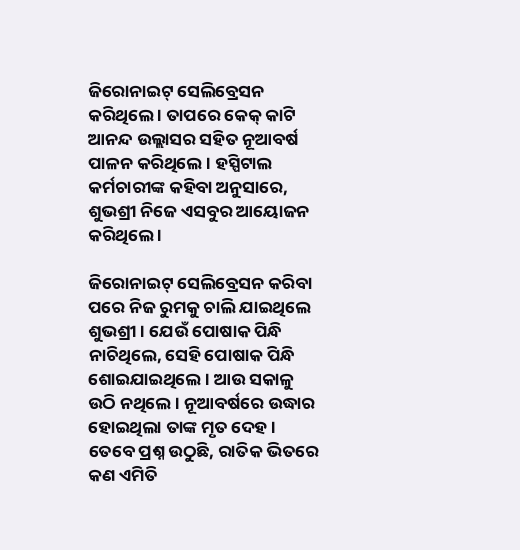ଜିରୋନାଇଟ୍ ସେଲିବ୍ରେସନ କରିଥିଲେ । ତାପରେ କେକ୍ କାଟି ଆନନ୍ଦ ଉଲ୍ଲାସର ସହିତ ନୂଆବର୍ଷ ପାଳନ କରିଥିଲେ । ହସ୍ପିଟାଲ କର୍ମଚାରୀଙ୍କ କହିବା ଅନୁସାରେ, ଶୁଭଶ୍ରୀ ନିଜେ ଏସବୁର ଆୟୋଜନ କରିଥିଲେ ।

ଜିରୋନାଇଟ୍ ସେଲିବ୍ରେସନ କରିବା ପରେ ନିଜ ରୁମକୁ ଚାଲି ଯାଇଥିଲେ ଶୁଭଶ୍ରୀ । ଯେଉଁ ପୋଷାକ ପିନ୍ଧି ନାଚିଥିଲେ, ସେହି ପୋଷାକ ପିନ୍ଧି ଶୋଇଯାଇଥିଲେ । ଆଉ ସକାଳୁ ଉଠି ନଥିଲେ । ନୂଆବର୍ଷରେ ଉଦ୍ଧାର ହୋଇଥିଲା ତାଙ୍କ ମୃତ ଦେହ । ତେବେ ପ୍ରଶ୍ନ ଉଠୁଛି, ରାତିକ ଭିତରେ କଣ ଏମିତି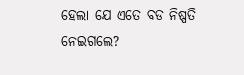ହେଲା ଯେ ଏତେ ବଡ ନିଷ୍ପତି ନେଇଗଲେ?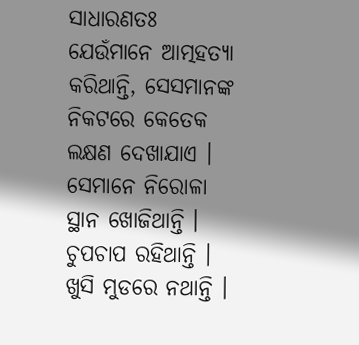ସାଧାରଣତଃ ଯେଉଁମାନେ ଆତ୍ମହତ୍ୟା କରିଥାନ୍ତି, ସେସମାନଙ୍କ ନିକଟରେ କେତେକ ଲକ୍ଷଣ ଦେଖାଯାଏ । ସେମାନେ ନିରୋଳା ସ୍ଥାନ ଖୋଜିଥାନ୍ତି । ଚୁପଚାପ ରହିଥାନ୍ତି । ଖୁସି ମୁଡରେ ନଥାନ୍ତି ।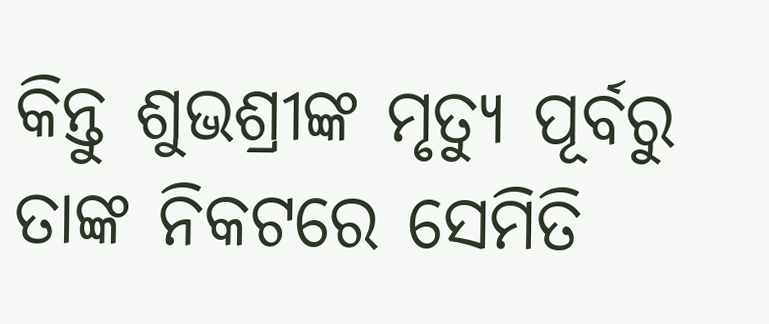କିନ୍ତୁ ଶୁଭଶ୍ରୀଙ୍କ ମୃତ୍ୟୁ ପୂର୍ବରୁ ତାଙ୍କ ନିକଟରେ ସେମିତି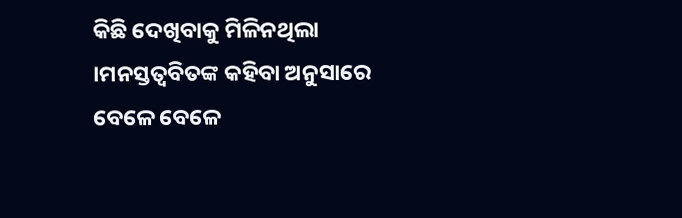କିଛି ଦେଖିବାକୁ ମିଳିନଥିଲା ।ମନସ୍ତତ୍ୱବିତଙ୍କ କହିବା ଅନୁସାରେ ବେଳେ ବେଳେ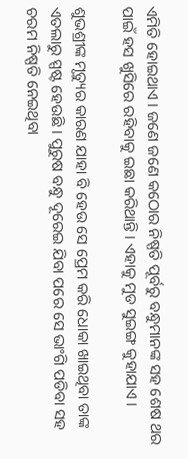ଏମିତି ହୋଇଥାଏ । ଜଣେ ଜଣେ କଠୋର ନିଷ୍ପତି ପୂର୍ବରୁ ବନ୍ଧୁମାନଙ୍କ ସହ ଶେଷ ଥର ପାଇଁ ହସ ଖୁସିରେ ରହିବାକୁ ଇଛା କରିଥାନ୍ତି । ଏହାକୁ ମୁଡ ସୁଇଙ୍ଗ କୁହାଯାଏ ।

ଶୁଭଶ୍ରୀଙ୍କ ମୃତ୍ୟୁର କାରଣ ଯାହା ବି ହେଉ ସେ ପ୍ରେମ କରି ଧୋକା ଖାଇଥିବା ତାଙ୍କ ଏତଲାରୁ ସ୍ପଷ୍ଟ ହେଉଛି । ପୁରୁଷ ବନ୍ଧୁ ଦୂରେଇ ଯିବା ପରେ ସେ ଭାଂଗି ପଡିବା ସହ ଚରମ ନିଷ୍ପତି ନେଇଥିବା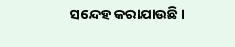ସନ୍ଦେହ କରାଯାଉଛି ।